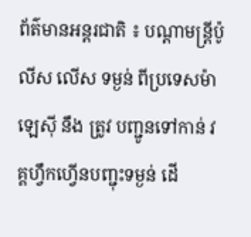ព័ត៌មានអន្តរជាតិ ៖ បណ្តាមន្រ្តីប៉ូលីស លើស ទម្ងន់ ពីប្រទេសម៉ាឡេស៊ី នឹង ត្រូវ បញ្ជូនទៅកាន់ វគ្គហ្វឹកហ្វើនបញ្ជុះទម្ងន់ ដើ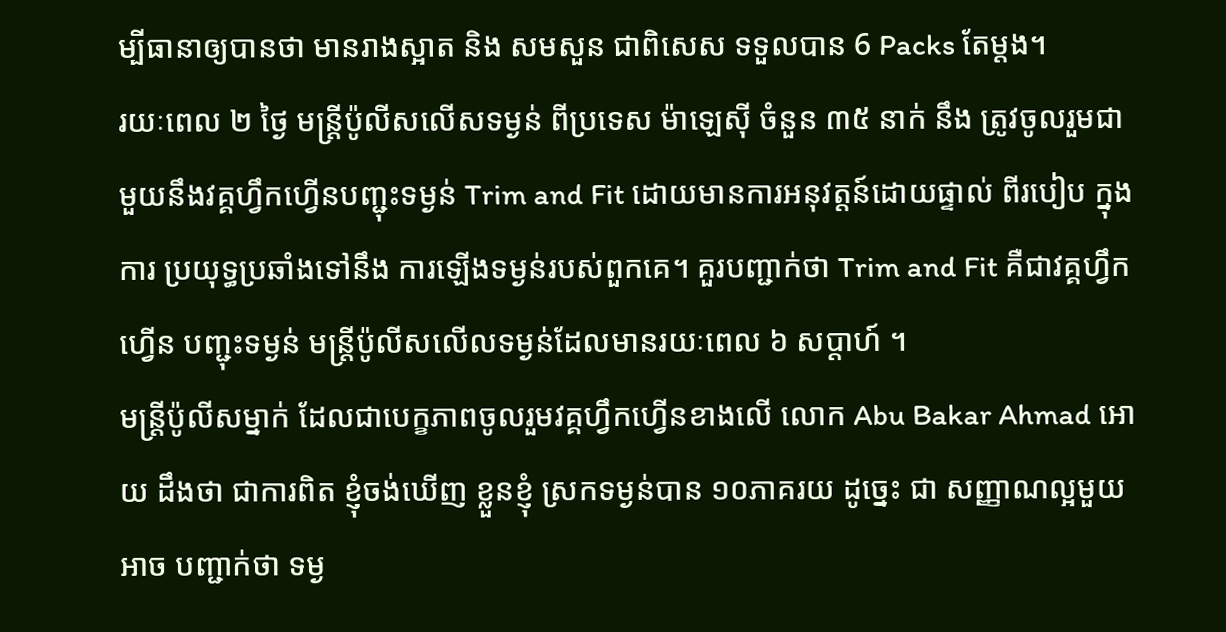ម្បីធានាឲ្យបានថា មានរាងស្អាត និង សមសួន ជាពិសេស ទទួលបាន 6 Packs តែម្តង។
រយៈពេល ២ ថ្ងៃ មន្រ្តីប៉ូលីសលើសទម្ងន់ ពីប្រទេស ម៉ាឡេស៊ី ចំនួន ៣៥ នាក់ នឹង ត្រូវចូលរួមជា មួយនឹងវគ្គហ្វឹកហ្វើនបញ្ជុះទម្ងន់ Trim and Fit ដោយមានការអនុវត្តន៍ដោយផ្ទាល់ ពីរបៀប ក្នុងការ ប្រយុទ្ធប្រឆាំងទៅនឹង ការឡើងទម្ងន់របស់ពួកគេ។ គួរបញ្ជាក់ថា Trim and Fit គឺជាវគ្គហ្វឹកហ្វើន បញ្ជុះទម្ងន់ មន្រ្តីប៉ូលីសលើលទម្ងន់ដែលមានរយៈពេល ៦ សប្តាហ៍ ។
មន្រ្តីប៉ូលីសម្នាក់ ដែលជាបេក្ខភាពចូលរួមវគ្គហ្វឹកហ្វើនខាងលើ លោក Abu Bakar Ahmad អោយ ដឹងថា ជាការពិត ខ្ញុំចង់ឃើញ ខ្លួនខ្ញុំ ស្រកទម្ងន់បាន ១០ភាគរយ ដូច្នេះ ជា សញ្ញាណល្អមួយអាច បញ្ជាក់ថា ទម្ង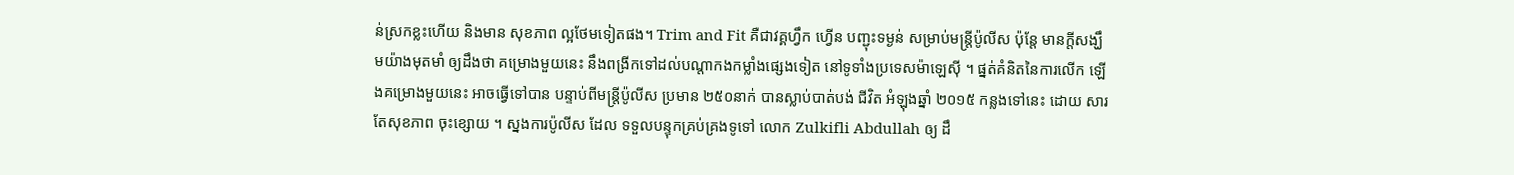ន់ស្រកខ្លះហើយ និងមាន សុខភាព ល្អថែមទៀតផង។ Trim and Fit គឺជាវគ្គហ្វឹក ហ្វើន បញ្ជុះទម្ងន់ សម្រាប់មន្រ្តីប៉ូលីស ប៉ុន្តែ មានក្តីសង្ឃឹមយ៉ាងមុតមាំ ឲ្យដឹងថា គម្រោងមួយនេះ នឹងពង្រីកទៅដល់បណ្តាកងកម្លាំងផ្សេងទៀត នៅទូទាំងប្រទេសម៉ាឡេស៊ី ។ ផ្នត់គំនិតនៃការលើក ឡើងគម្រោងមួយនេះ អាចធ្វើទៅបាន បន្ទាប់ពីមន្រ្តីប៉ូលីស ប្រមាន ២៥០នាក់ បានស្លាប់បាត់បង់ ជីវិត អំឡុងឆ្នាំ ២០១៥ កន្លងទៅនេះ ដោយ សារតែសុខភាព ចុះខ្សោយ ។ ស្នងការប៉ូលីស ដែល ទទួលបន្ទុកគ្រប់គ្រងទូទៅ លោក Zulkifli Abdullah ឲ្យ ដឹ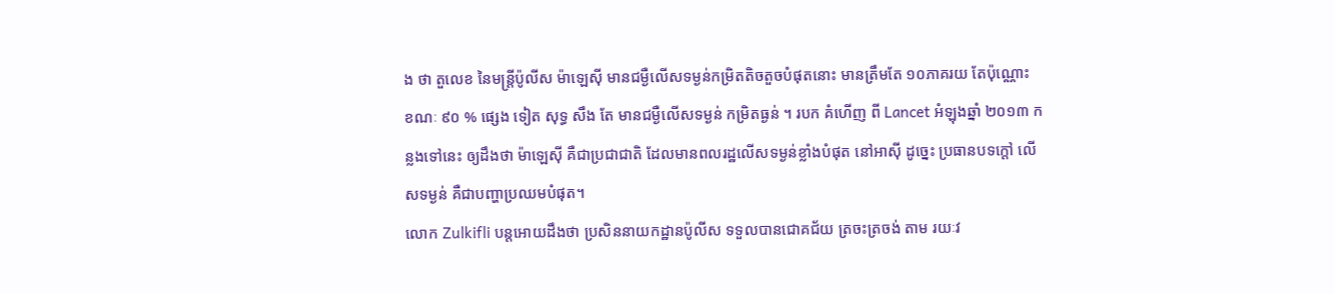ង ថា តួលេខ នៃមន្រ្តីប៉ូលីស ម៉ាឡេស៊ី មានជម្ងឺលើសទម្ងន់កម្រិតតិចតួចបំផុតនោះ មានត្រឹមតែ ១០ភាគរយ តែប៉ុណ្ណោះ ខណៈ ៩០ % ផ្សេង ទៀត សុទ្ធ សឹង តែ មានជម្ងឺលើសទម្ងន់ កម្រិតធ្ងន់ ។ របក គំហើញ ពី Lancet អំឡុងឆ្នាំ ២០១៣ កន្លងទៅនេះ ឲ្យដឹងថា ម៉ាឡេស៊ី គឺជាប្រជាជាតិ ដែលមានពលរដ្ឋលើសទម្ងន់ខ្លាំងបំផុត នៅអាស៊ី ដូច្នេះ ប្រធានបទក្តៅ លើសទម្ងន់ គឺជាបញ្ហាប្រឈមបំផុត។
លោក Zulkifli បន្តអោយដឹងថា ប្រសិននាយកដ្ឋានប៉ូលីស ទទួលបានជោគជ័យ ត្រចះត្រចង់ តាម រយៈវ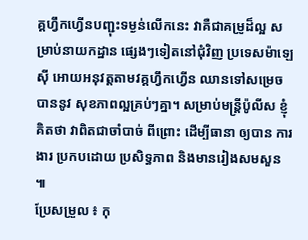គ្គហ្វឹកហ្វើនបញ្ជុះទម្ងន់លើកនេះ វាគឺជាគម្រូដ៏ល្អ សម្រាប់នាយកដ្ឋាន ផ្សេងៗទៀតនៅជុំវិញ ប្រទេសម៉ាឡេស៊ី អោយអនុវត្តតាមវគ្គហ្វឹកហ្វើន ឈានទៅសម្រេចបាននូវ សុខភាពល្អគ្រប់ៗគ្នា។ សម្រាប់មន្រ្តីប៉ូលីស ខ្ញុំគិតថា វាពិតជាចាំបាច់ ពីព្រោះ ដើម្បីធានា ឲ្យបាន ការងារ ប្រកបដោយ ប្រសិទ្ធភាព និងមានរៀងសមសួន ៕
ប្រែសម្រួល ៖ កុ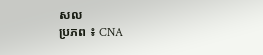សល
ប្រភព ៖ CNA